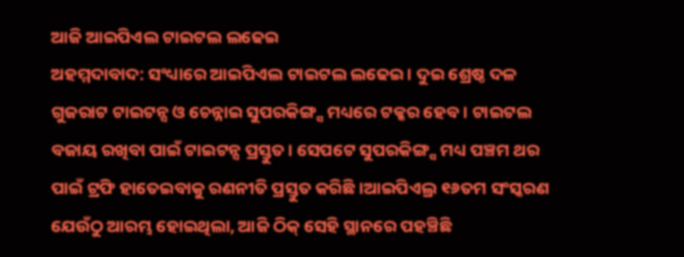ଆଜି ଆଇପିଏଲ ଟାଇଟଲ ଲଢେଇ
ଅହମ୍ମଦାବାଦ: ସଂଧ୍ୟାରେ ଆଇପିଏଲ ଟାଇଟଲ ଲଢେଇ । ଦୁଇ ଶ୍ରେଷ୍ଠ ଦଳ ଗୁଜରାଟ ଟାଇଟନ୍ସ ଓ ଚେନ୍ନାଇ ସୁପରକିଙ୍ଗ୍ସ ମଧ୍ୟରେ ଟକ୍କର ହେବ । ଟାଇଟଲ ବଜାୟ ରଖିବା ପାଇଁ ଟାଇଟନ୍ସ ପ୍ରସ୍ତୁତ । ସେପଟେ ସୁପରକିଙ୍ଗ୍ସ ମଧ୍ୟ ପଞ୍ଚମ ଥର ପାଇଁ ଟ୍ରଫି ହାତେଇବାକୁ ରଣନୀତି ପ୍ରସ୍ତୁତ କରିଛି ।ଆଇପିଏଲ୍ର ୧୬ତମ ସଂସ୍କରଣ ଯେଉଁଠୁ ଆରମ୍ଭ ହୋଇଥିଲା, ଆଜି ଠିକ୍ ସେହି ସ୍ଥାନରେ ପହଞ୍ଚିଛି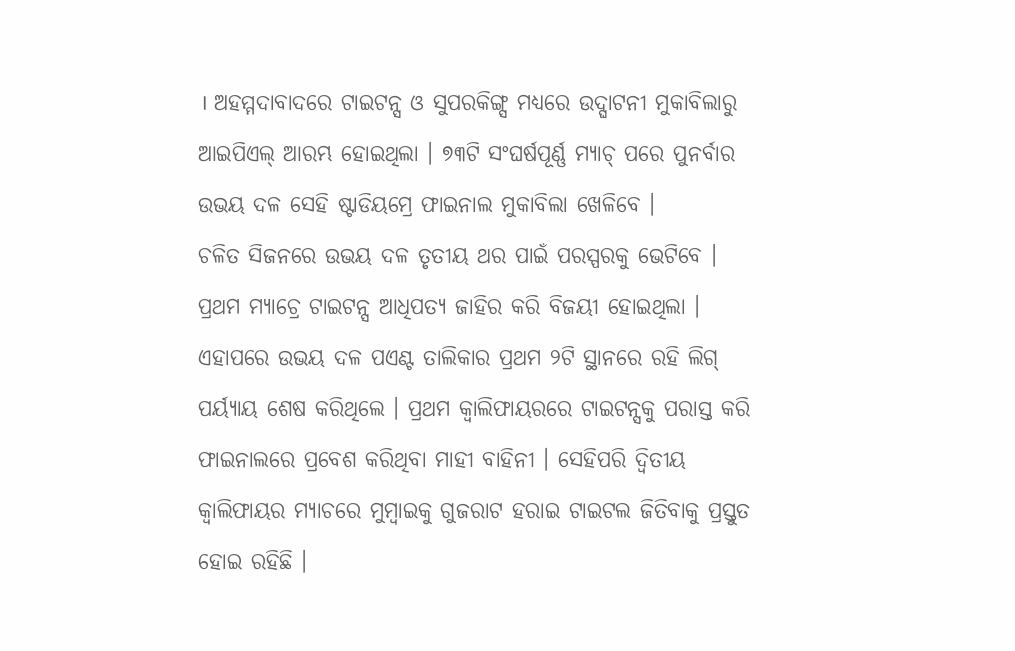। ଅହମ୍ମଦାବାଦରେ ଟାଇଟନ୍ସ ଓ ସୁପରକିଙ୍ଗ୍ସ ମଧ୍ୟରେ ଉଦ୍ଘାଟନୀ ମୁକାବିଲାରୁ ଆଇପିଏଲ୍ ଆରମ୍ଭ ହୋଇଥିଲା । ୭୩ଟି ସଂଘର୍ଷପୂର୍ଣ୍ଣ ମ୍ୟାଚ୍ ପରେ ପୁନର୍ବାର ଉଭୟ ଦଳ ସେହି ଷ୍ଟାଡିୟମ୍ରେ ଫାଇନାଲ ମୁକାବିଲା ଖେଳିବେ ।
ଚଳିତ ସିଜନରେ ଉଭୟ ଦଳ ତୃତୀୟ ଥର ପାଇଁ ପରସ୍ପରକୁ ଭେଟିବେ । ପ୍ରଥମ ମ୍ୟାଚ୍ରେ ଟାଇଟନ୍ସ ଆଧିପତ୍ୟ ଜାହିର କରି ବିଜୟୀ ହୋଇଥିଲା । ଏହାପରେ ଉଭୟ ଦଳ ପଏଣ୍ଟ ତାଲିକାର ପ୍ରଥମ ୨ଟି ସ୍ଥାନରେ ରହି ଲିଗ୍ ପର୍ୟ୍ୟାୟ ଶେଷ କରିଥିଲେ । ପ୍ରଥମ କ୍ୱାଲିଫାୟରରେ ଟାଇଟନ୍ସକୁ ପରାସ୍ତ କରି ଫାଇନାଲରେ ପ୍ରବେଶ କରିଥିବା ମାହୀ ବାହିନୀ । ସେହିପରି ଦ୍ବିତୀୟ କ୍ବାଲିଫାୟର ମ୍ୟାଚରେ ମୁମ୍ବାଇକୁ ଗୁଜରାଟ ହରାଇ ଟାଇଟଲ ଜିତିବାକୁ ପ୍ରସ୍ତୁତ ହୋଇ ରହିଛି ।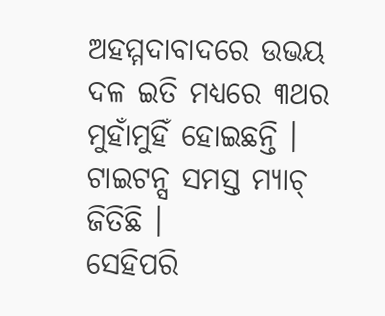ଅହମ୍ମଦାବାଦରେ ଉଭୟ ଦଳ ଇତି ମଧ୍ୟରେ ୩ଥର ମୁହାଁମୁହିଁ ହୋଇଛନ୍ତି । ଟାଇଟନ୍ସ ସମସ୍ତ ମ୍ୟାଚ୍ ଜିତିଛି ।
ସେହିପରି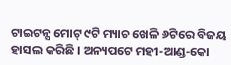ଟାଇଟନ୍ସ ମୋଟ୍ ୯ଟି ମ୍ୟାଚ ଖେଳି ୬ଟିରେ ବିଜୟ ହାସଲ କରିଛି । ଅନ୍ୟପଟେ ମହୀ-ଆଣ୍ଡ-କୋ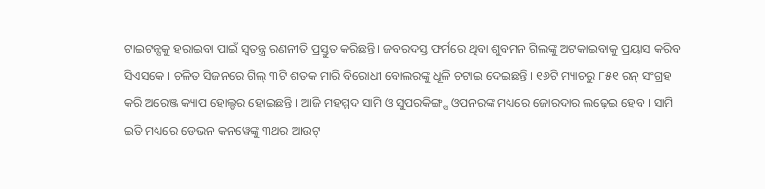ଟାଇଟନ୍ସକୁ ହରାଇବା ପାଇଁ ସ୍ବତନ୍ତ୍ର ରଣନୀତି ପ୍ରସ୍ତୁତ କରିଛନ୍ତି। ଜବରଦସ୍ତ ଫର୍ମରେ ଥିବା ଶୁବମନ ଗିଲଙ୍କୁ ଅଟକାଇବାକୁ ପ୍ରୟାସ କରିବ ସିଏସକେ । ଚଳିତ ସିଜନରେ ଗିଲ୍ ୩ଟି ଶତକ ମାରି ବିରୋଧୀ ବୋଲରଙ୍କୁ ଧୂଳି ଚଟାଇ ଦେଇଛନ୍ତି । ୧୬ଟି ମ୍ୟାଚରୁ ୮୫୧ ରନ୍ ସଂଗ୍ରହ କରି ଅରେଞ୍ଜ କ୍ୟାପ ହୋଲ୍ଡର ହୋଇଛନ୍ତି । ଆଜି ମହମ୍ମଦ ସାମି ଓ ସୁପରକିଙ୍ଗ୍ସ ଓପନରଙ୍କ ମଧ୍ୟରେ ଜୋରଦାର ଲଢ଼େଇ ହେବ । ସାମି ଇତି ମଧ୍ୟରେ ଡେଭନ କନୱେଙ୍କୁ ୩ଥର ଆଉଟ୍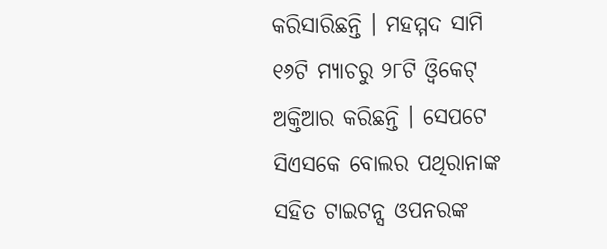କରିସାରିଛନ୍ତି । ମହମ୍ମଦ ସାମି ୧୬ଟି ମ୍ୟାଚରୁ ୨୮ଟି ଓ୍ବିକେଟ୍ ଅକ୍ତିଆର କରିଛନ୍ତି । ସେପଟେ ସିଏସକେ ବୋଲର ପଥିରାନାଙ୍କ ସହିତ ଟାଇଟନ୍ସ ଓପନରଙ୍କ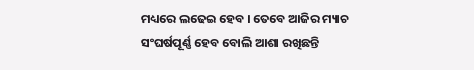ମଧ୍ୟରେ ଲଢେଇ ହେବ । ତେବେ ଆଜିର ମ୍ୟାଚ ସଂଘର୍ଷପୂର୍ଣ୍ଣ ହେବ ବୋଲି ଆଶା ରଖିଛନ୍ତି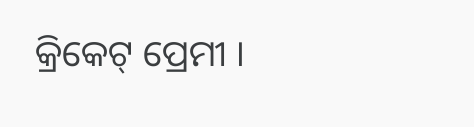କ୍ରିକେଟ୍ ପ୍ରେମୀ ।